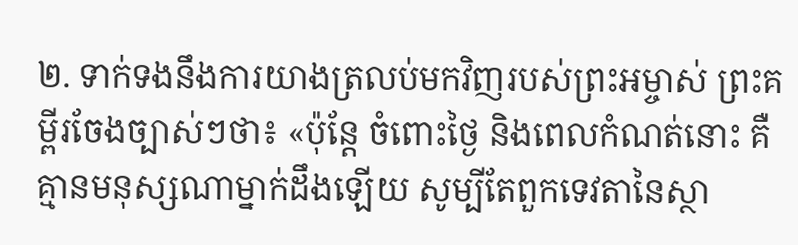២. ទាក់ទងនឹងការយាងត្រលប់មកវិញរបស់ព្រះអម្ចាស់ ព្រះគម្ពីរចែងច្បាស់ៗថា៖ «ប៉ុន្តែ ចំពោះថ្ងៃ និងពេលកំណត់នោះ គឺគ្មានមនុស្សណាម្នាក់ដឹងឡើយ សូម្បីតែពួកទេវតានៃស្ថា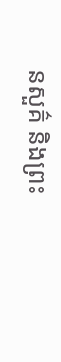នសួគ៌ និងព្រះ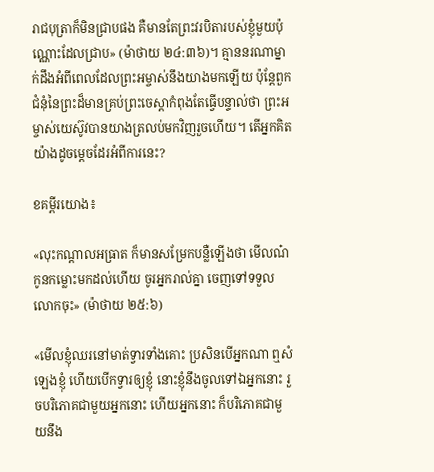រាជបុត្រាក៏មិនជ្រាបផង គឺមានតែព្រះវរបិតារបស់ខ្ញុំមួយប៉ុណ្ណោះដែលជ្រាប» (ម៉ាថាយ ២៤:៣៦)។ គ្មាននរណាម្នាក់ដឹងអំពីពេលដែលព្រះអម្ចាស់នឹងយាងមកឡើយ ប៉ុន្តែពួកជំនុំនៃព្រះដ៏មានគ្រប់ព្រះចេស្ដាកំពុងតែធ្វើបន្ទាល់ថា ព្រះអម្ចាស់យេស៊ូវបានយាងត្រលប់មកវិញរួចហើយ។ តើអ្នកគិតយ៉ាងដូចម្ដេចដែរអំពីការនេះ?

ខគម្ពីរយោង៖

«លុះកណ្ដាលអធ្រាត ក៏មានសម្រែកបន្លឺឡើងថា មើលណ៎ កូនកម្លោះមកដល់ហើយ ចូរអ្នករាល់គ្នា ចេញទៅទទួលលោកចុះ» (ម៉ាថាយ ២៥:៦)

«មើលខ្ញុំឈរនៅមាត់ទ្វារទាំងគោះ ប្រសិនបើអ្នកណា ឮសំឡេងខ្ញុំ ហើយបើកទ្វារឲ្យខ្ញុំ នោះខ្ញុំនឹងចូលទៅឯអ្នកនោះ រួចបរិភោគជាមួយអ្នកនោះ ហើយអ្នកនោះ ក៏បរិភោគជាមួយនឹង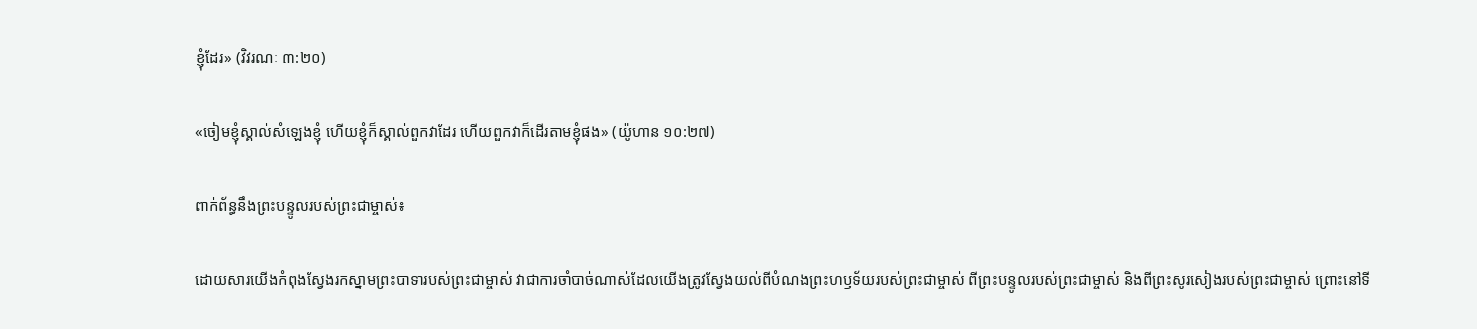ខ្ញុំដែរ» (វិវរណៈ ៣:២០)

«ចៀមខ្ញុំស្គាល់សំឡេងខ្ញុំ ហើយខ្ញុំក៏ស្គាល់ពួកវាដែរ ហើយពួកវាក៏ដើរតាមខ្ញុំផង» (យ៉ូហាន ១០:២៧)

ពាក់ព័ន្ធនឹងព្រះបន្ទូលរបស់ព្រះជាម្ចាស់៖

ដោយសារយើងកំពុងស្វែងរកស្នាមព្រះបាទារបស់ព្រះជាម្ចាស់ វាជាការចាំបាច់ណាស់ដែលយើងត្រូវស្វែងយល់ពីបំណងព្រះហឫទ័យរបស់ព្រះជាម្ចាស់ ពីព្រះបន្ទូលរបស់ព្រះជាម្ចាស់ និងពីព្រះសូរសៀងរបស់ព្រះជាម្ចាស់ ព្រោះនៅទី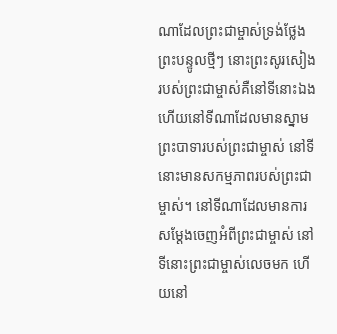ណាដែលព្រះជាម្ចាស់ទ្រង់ថ្លែងព្រះបន្ទូលថ្មីៗ នោះព្រះសូរសៀងរបស់ព្រះជាម្ចាស់គឺនៅទីនោះឯង ហើយនៅទីណាដែលមានស្នាមព្រះបាទារបស់ព្រះជាម្ចាស់ នៅទីនោះមានសកម្មភាពរបស់ព្រះជាម្ចាស់។ នៅទីណាដែលមានការសម្តែងចេញអំពីព្រះជាម្ចាស់ នៅទីនោះព្រះជាម្ចាស់លេចមក ហើយនៅ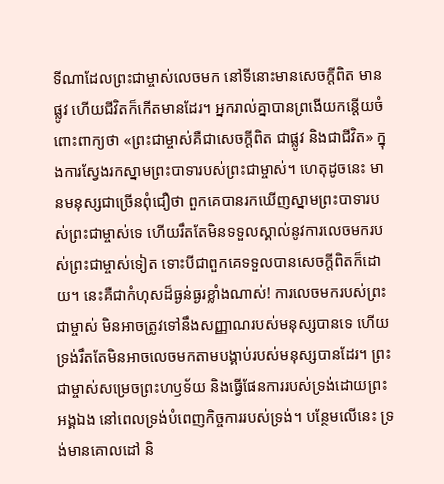ទីណាដែលព្រះជាម្ចាស់លេចមក នៅទីនោះមានសេចក្តីពិត មានផ្លូវ ហើយជីវិតក៏កើតមានដែរ។ អ្នករាល់គ្នាបានព្រងើយកន្តើយចំពោះពាក្យថា «ព្រះជាម្ចាស់គឺជាសេចក្តីពិត ជាផ្លូវ និងជាជីវិត» ក្នុងការស្វែងរកស្នាមព្រះបាទារបស់ព្រះជាម្ចាស់។ ហេតុដូចនេះ មានមនុស្សជាច្រើនពុំជឿថា ពួកគេបានរកឃើញស្នាមព្រះបាទារបស់ព្រះជាម្ចាស់ទេ ហើយរឹតតែមិនទទួលស្គាល់នូវការលេចមករបស់ព្រះជាម្ចាស់ទៀត ទោះបីជាពួកគេទទួលបានសេចក្តីពិតក៏ដោយ។ នេះគឺជាកំហុសដ៏ធ្ងន់ធ្ងរខ្លាំងណាស់! ការលេចមករបស់ព្រះជាម្ចាស់ មិនអាចត្រូវទៅនឹងសញ្ញាណរបស់មនុស្សបានទេ ហើយទ្រង់រឹតតែមិនអាចលេចមកតាមបង្គាប់របស់មនុស្សបានដែរ។ ព្រះជាម្ចាស់សម្រេចព្រះហឫទ័យ និងធ្វើផែនការរបស់ទ្រង់ដោយព្រះអង្គឯង នៅពេលទ្រង់បំពេញកិច្ចការរបស់ទ្រង់។ បន្ថែមលើនេះ ទ្រង់មានគោលដៅ និ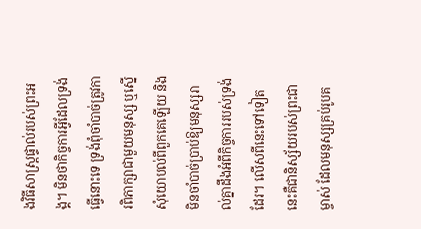ងវិធីសាស្រ្តផ្ទាល់របស់ព្រះអង្គ។ មិនថាកិច្ចការអ្វីដែលទ្រង់ធ្វើនោះទេ ទ្រង់ពុំចាំបាច់ត្រូវការពិភាក្សាជាមួយមនុស្ស ឬស្នើសុំយោបល់ពីពួកគេឡើយ និងមិនចាំបាច់ប្រាប់ឱ្យមនុស្សរាល់គ្នាដឹងអំពីកិច្ចការរបស់ទ្រង់ដែរ។ លើសពីនេះទៅទៀត នេះគឺជានិស្ស័យរបស់ព្រះជាម្ចាស់ ដែលមនុស្សគ្រប់រូបគ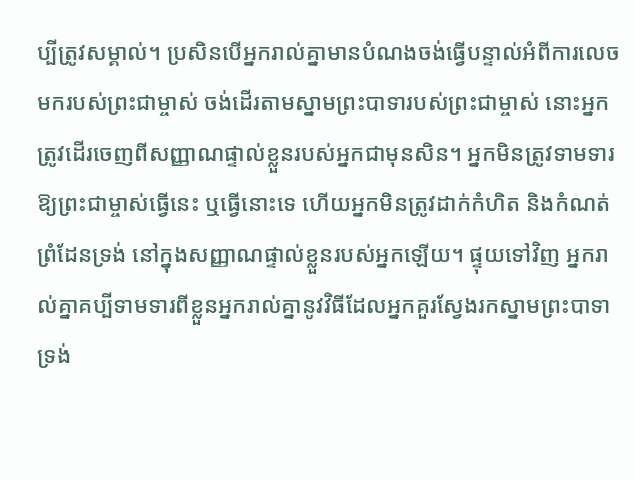ប្បីត្រូវសម្គាល់។ ប្រសិនបើអ្នករាល់គ្នាមានបំណងចង់ធ្វើបន្ទាល់អំពីការលេចមករបស់ព្រះជាម្ចាស់ ចង់ដើរតាមស្នាមព្រះបាទារបស់ព្រះជាម្ចាស់ នោះអ្នកត្រូវដើរចេញពីសញ្ញាណផ្ទាល់ខ្លួនរបស់អ្នកជាមុនសិន។ អ្នកមិនត្រូវទាមទារឱ្យព្រះជាម្ចាស់ធ្វើនេះ ឬធ្វើនោះទេ ហើយអ្នកមិនត្រូវដាក់កំហិត និងកំណត់ព្រំដែនទ្រង់ នៅក្នុងសញ្ញាណផ្ទាល់ខ្លួនរបស់អ្នកឡើយ។ ផ្ទុយទៅវិញ អ្នករាល់គ្នាគប្បីទាមទារពីខ្លួនអ្នករាល់គ្នានូវវិធីដែលអ្នកគួរស្វែងរកស្នាមព្រះបាទាទ្រង់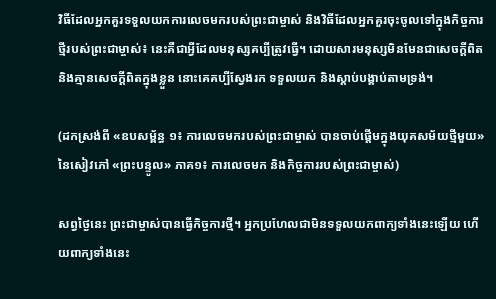វិធីដែលអ្នកគួរទទួលយកការលេចមករបស់ព្រះជាម្ចាស់ និងវិធីដែលអ្នកគួរចុះចូលទៅក្នុងកិច្ចការថ្មីរបស់ព្រះជាម្ចាស់៖ នេះគឺជាអ្វីដែលមនុស្សគប្បីត្រូវធ្វើ។ ដោយសារមនុស្សមិនមែនជាសេចក្តីពិត និងគ្មានសេចក្តីពិតក្នុងខ្លួន នោះគេគប្បីស្វែងរក ទទួលយក និងស្ដាប់បង្គាប់តាមទ្រង់។

(ដកស្រង់ពី «ឧបសម្ព័ន្ធ ១៖ ការលេចមករបស់ព្រះជាម្ចាស់ បានចាប់ផ្តើមក្នុងយុគសម័យថ្មីមួយ» នៃសៀវភៅ «ព្រះបន្ទូល» ភាគ១៖ ការលេចមក និងកិច្ចការរបស់ព្រះជាម្ចាស់)

សព្វថ្ងៃនេះ ព្រះជាម្ចាស់បានធ្វើកិច្ចការថ្មី។ អ្នកប្រហែលជាមិនទទួលយកពាក្យទាំងនេះឡើយ ហើយពាក្យទាំងនេះ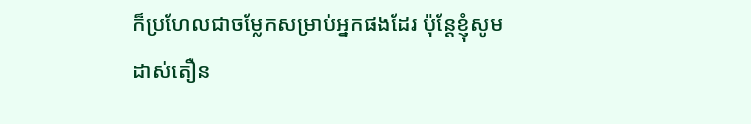ក៏ប្រហែលជាចម្លែកសម្រាប់អ្នកផងដែរ ប៉ុន្តែខ្ញុំសូមដាស់តឿន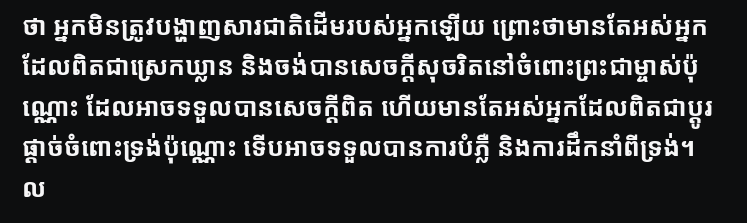ថា អ្នកមិនត្រូវបង្ហាញសារជាតិដើមរបស់អ្នកឡើយ ព្រោះថាមានតែអស់អ្នកដែលពិតជាស្រេកឃ្លាន និងចង់បានសេចក្តីសុចរិតនៅចំពោះព្រះជាម្ចាស់ប៉ុណ្ណោះ ដែលអាចទទួលបានសេចក្តីពិត ហើយមានតែអស់អ្នកដែលពិតជាប្ដូរផ្ដាច់ចំពោះទ្រង់ប៉ុណ្ណោះ ទើបអាចទទួលបានការបំភ្លឺ និងការដឹកនាំពីទ្រង់។ ល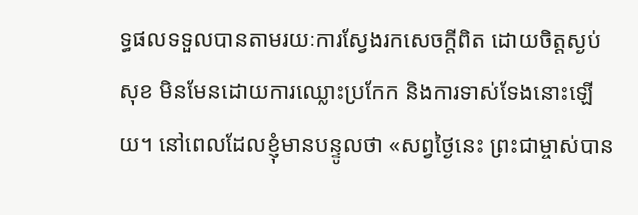ទ្ធផលទទួលបានតាមរយៈការស្វែងរកសេចក្តីពិត ដោយចិត្តស្ងប់សុខ មិនមែនដោយការឈ្លោះប្រកែក និងការទាស់ទែងនោះឡើយ។ នៅពេលដែលខ្ញុំមានបន្ទូលថា «សព្វថ្ងៃនេះ ព្រះជាម្ចាស់បាន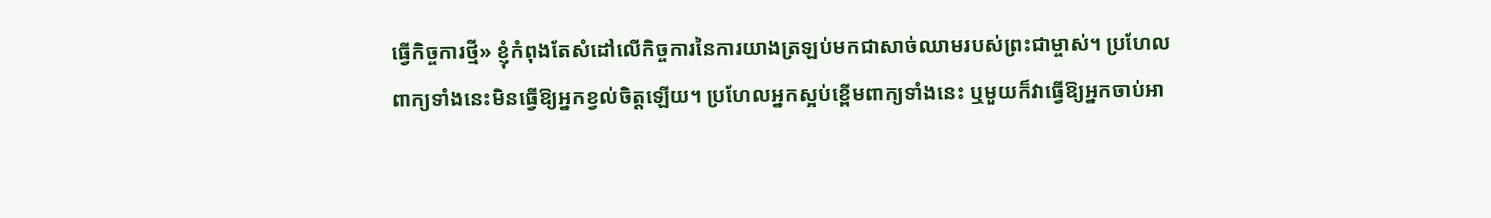ធ្វើកិច្ចការថ្មី» ខ្ញុំកំពុងតែសំដៅលើកិច្ចការនៃការយាងត្រឡប់មកជាសាច់ឈាមរបស់ព្រះជាម្ចាស់។ ប្រហែលពាក្យទាំងនេះមិនធ្វើឱ្យអ្នកខ្វល់ចិត្តឡើយ។ ប្រហែលអ្នកស្អប់ខ្ពើមពាក្យទាំងនេះ ឬមួយក៏វាធ្វើឱ្យអ្នកចាប់អា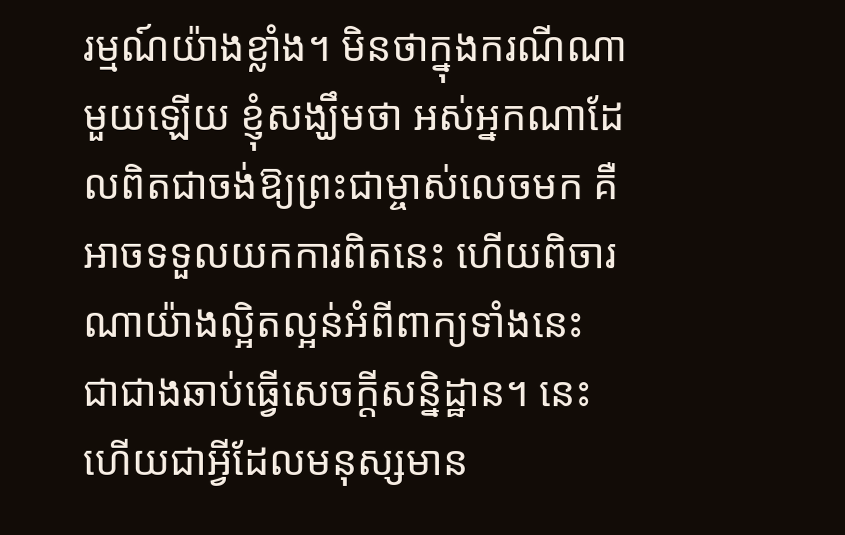រម្មណ៍យ៉ាងខ្លាំង។ មិនថាក្នុងករណីណាមួយឡើយ ខ្ញុំសង្ឃឹមថា អស់អ្នកណាដែលពិតជាចង់ឱ្យព្រះជាម្ចាស់លេចមក គឺអាចទទួលយកការពិតនេះ ហើយពិចារណាយ៉ាងល្អិតល្អន់អំពីពាក្យទាំងនេះ ជាជាងឆាប់ធ្វើសេចក្តីសន្និដ្ឋាន។ នេះហើយជាអ្វីដែលមនុស្សមាន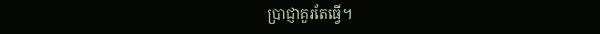ប្រាជ្ញាគួរតែធ្វើ។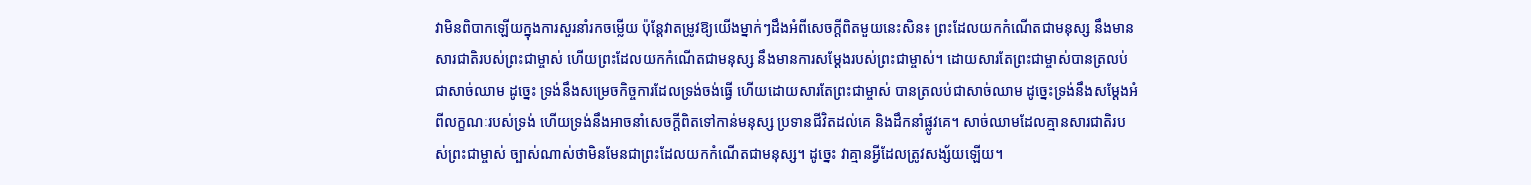វាមិនពិបាកឡើយក្នុងការសួរនាំរកចម្លើយ ប៉ុន្តែវាតម្រូវឱ្យយើងម្នាក់ៗដឹងអំពីសេចក្តីពិតមួយនេះសិន៖ ព្រះដែលយកកំណើតជាមនុស្ស នឹងមានសារជាតិរបស់ព្រះជាម្ចាស់ ហើយព្រះដែលយកកំណើតជាមនុស្ស នឹងមានការសម្ដែងរបស់ព្រះជាម្ចាស់។ ដោយសារតែព្រះជាម្ចាស់បានត្រលប់ជាសាច់ឈាម ដូច្នេះ ទ្រង់នឹងសម្រេចកិច្ចការដែលទ្រង់ចង់ធ្វើ ហើយដោយសារតែព្រះជាម្ចាស់ បានត្រលប់ជាសាច់ឈាម ដូច្នេះទ្រង់នឹងសម្ដែងអំពីលក្ខណៈរបស់ទ្រង់ ហើយទ្រង់នឹងអាចនាំសេចក្តីពិតទៅកាន់មនុស្ស ប្រទានជីវិតដល់គេ និងដឹកនាំផ្លូវគេ។ សាច់ឈាមដែលគ្មានសារជាតិរបស់ព្រះជាម្ចាស់ ច្បាស់ណាស់ថាមិនមែនជាព្រះដែលយកកំណើតជាមនុស្ស។ ដូច្នេះ វាគ្មានអ្វីដែលត្រូវសង្ស័យឡើយ។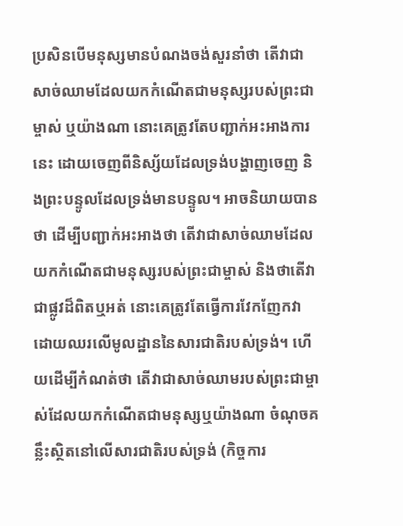ប្រសិនបើមនុស្សមានបំណងចង់សួរនាំថា តើវាជាសាច់ឈាមដែលយកកំណើតជាមនុស្សរបស់ព្រះជាម្ចាស់ ឬយ៉ាងណា នោះគេត្រូវតែបញ្ជាក់អះអាងការនេះ ដោយចេញពីនិស្ស័យដែលទ្រង់បង្ហាញចេញ និងព្រះបន្ទូលដែលទ្រង់មានបន្ទូល។ អាចនិយាយបានថា ដើម្បីបញ្ជាក់អះអាងថា តើវាជាសាច់ឈាមដែលយកកំណើតជាមនុស្សរបស់ព្រះជាម្ចាស់ និងថាតើវាជាផ្លូវដ៏ពិតឬអត់ នោះគេត្រូវតែធ្វើការវែកញែកវា ដោយឈរលើមូលដ្ឋាននៃសារជាតិរបស់ទ្រង់។ ហើយដើម្បីកំណត់ថា តើវាជាសាច់ឈាមរបស់ព្រះជាម្ចាស់ដែលយកកំណើតជាមនុស្សឬយ៉ាងណា ចំណុចគន្លឹះស្ថិតនៅលើសារជាតិរបស់ទ្រង់ (កិច្ចការ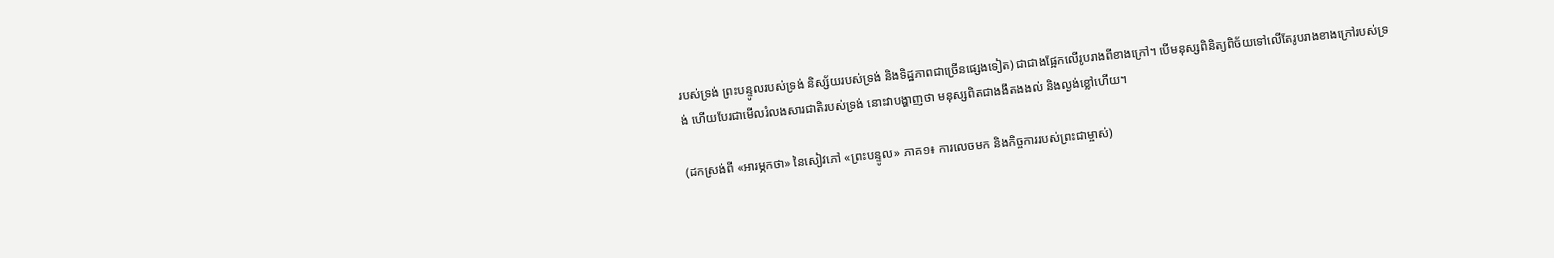របស់ទ្រង់ ព្រះបន្ទូលរបស់ទ្រង់ និស្ស័យរបស់ទ្រង់ និងទិដ្ឋភាពជាច្រើនផ្សេងទៀត) ជាជាងផ្អែកលើរូបរាងពីខាងក្រៅ។ បើមនុស្សពិនិត្យពិច័យទៅលើតែរូបរាងខាងក្រៅរបស់ទ្រង់ ហើយបែរជាមើលរំលងសារជាតិរបស់ទ្រង់ នោះវាបង្ហាញថា មនុស្សពិតជាងងឹតងងល់ និងល្ងង់ខ្លៅហើយ។

(ដកស្រង់ពី «អារម្ភកថា» នៃសៀវភៅ «ព្រះបន្ទូល» ភាគ១៖ ការលេចមក និងកិច្ចការរបស់ព្រះជាម្ចាស់)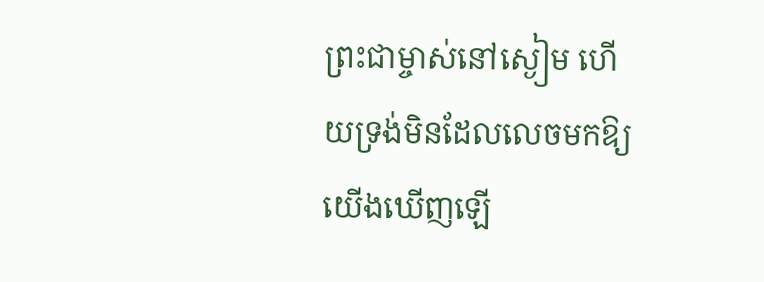ព្រះជាម្ចាស់នៅស្ងៀម ហើយទ្រង់មិនដែលលេចមកឱ្យយើងឃើញឡើ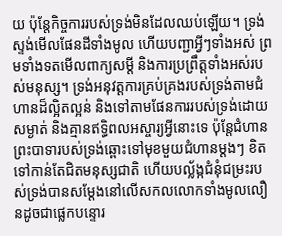យ ប៉ុន្ដែកិច្ចការរបស់ទ្រង់មិនដែលឈប់ឡើយ។ ទ្រង់ស្ទង់មើលផែនដីទាំងមូល ហើយបញ្ជាអ្វីៗទាំងអស់ ព្រមទាំងទតមើលពាក្យសម្ដី និងការប្រព្រឹត្ដទាំងអស់របស់មនុស្ស។ ទ្រង់អនុវត្តការគ្រប់គ្រងរបស់ទ្រង់តាមជំហានដ៏ល្អិតល្អន់ និងទៅតាមផែនការរបស់ទ្រង់ដោយសម្ងាត់ និងគ្មានឥទ្ធិពលអស្ចារ្យអ្វីនោះទេ ប៉ុន្ដែជំហានព្រះបាទារបស់ទ្រង់ឆ្ពោះទៅមុខមួយជំហានម្ដងៗ ខិតទៅកាន់តែជិតមនុស្សជាតិ ហើយបល្ល័ង្កជំនុំជម្រះរបស់ទ្រង់បានសម្ដែងនៅលើសកលលោកទាំងមូលលឿនដូចជាផ្លេកបន្ទោរ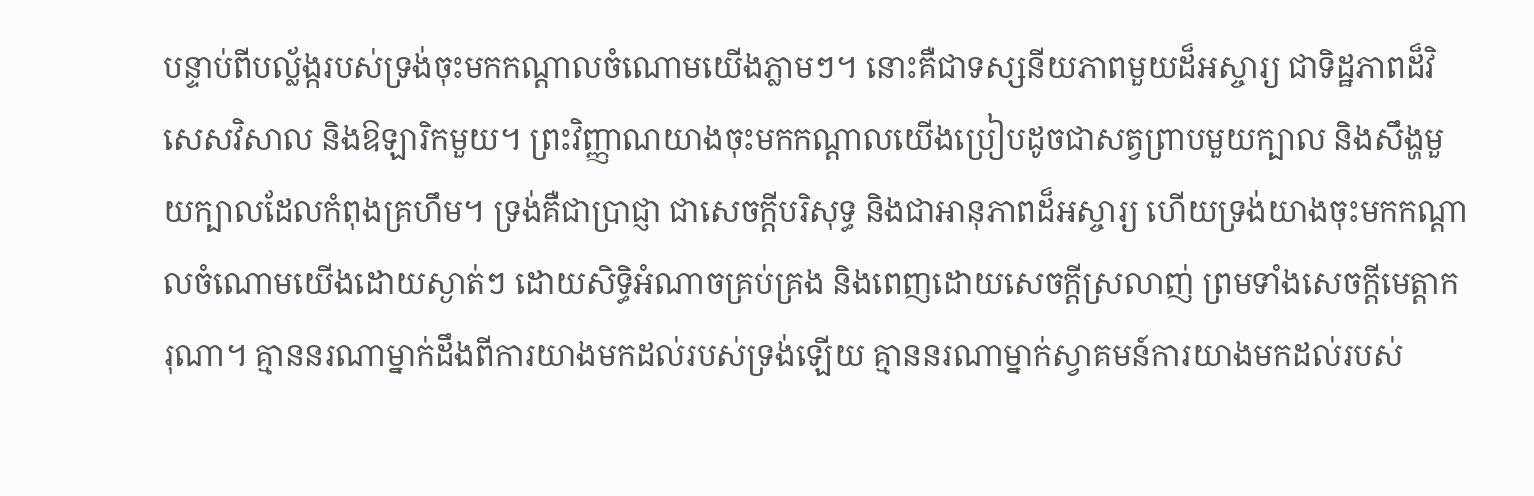បន្ទាប់ពីបល្ល័ង្ករបស់ទ្រង់ចុះមកកណ្ដាលចំណោមយើងភ្លាមៗ។ នោះគឺជាទស្សនីយភាពមួយដ៏អស្ចារ្យ ជាទិដ្ឋភាពដ៏វិសេសវិសាល និងឱឡារិកមួយ។ ព្រះវិញ្ញាណយាងចុះមកកណ្ដាលយើងប្រៀបដូចជាសត្វព្រាបមួយក្បាល និងសឹង្ហមួយក្បាលដែលកំពុងគ្រហឹម។ ទ្រង់គឺជាប្រាជ្ញា ជាសេចក្ដីបរិសុទ្ធ និងជាអានុភាពដ៏អស្ចារ្យ ហើយទ្រង់យាងចុះមកកណ្ដាលចំណោមយើងដោយស្ងាត់ៗ ដោយសិទ្ធិអំណាចគ្រប់គ្រង និងពេញដោយសេចក្ដីស្រលាញ់ ព្រមទាំងសេចក្ដីមេត្តាករុណា។ គ្មាននរណាម្នាក់ដឹងពីការយាងមកដល់របស់ទ្រង់ឡើយ គ្មាននរណាម្នាក់ស្វាគមន៍ការយាងមកដល់របស់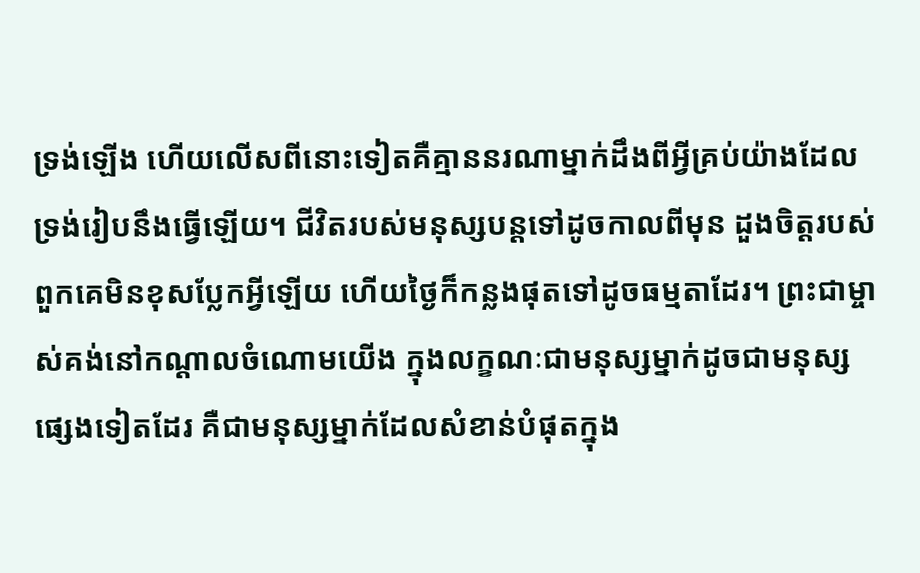ទ្រង់ឡើង ហើយលើសពីនោះទៀតគឺគ្មាននរណាម្នាក់ដឹងពីអ្វីគ្រប់យ៉ាងដែលទ្រង់រៀបនឹងធ្វើឡើយ។ ជីវិតរបស់មនុស្សបន្ដទៅដូចកាលពីមុន ដួងចិត្តរបស់ពួកគេមិនខុសប្លែកអ្វីឡើយ ហើយថ្ងៃក៏កន្លងផុតទៅដូចធម្មតាដែរ។ ព្រះជាម្ចាស់គង់នៅកណ្ដាលចំណោមយើង ក្នុងលក្ខណៈជាមនុស្សម្នាក់ដូចជាមនុស្សផ្សេងទៀតដែរ គឺជាមនុស្សម្នាក់ដែលសំខាន់បំផុតក្នុង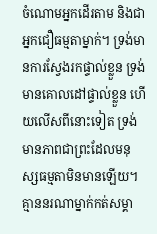ចំណោមអ្នកដើរតាម និងជាអ្នកជឿធម្មតាម្នាក់។ ទ្រង់មានការស្វែងរកផ្ទាល់ខ្លួន ទ្រង់មានគោលដៅផ្ទាល់ខ្លួន ហើយលើសពីនោះទៀត ទ្រង់មានភាពជាព្រះដែលមនុស្សធម្មតាមិនមានឡើយ។ គ្មាននរណាម្នាក់កត់សម្គា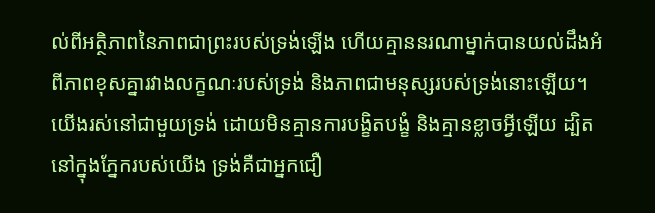ល់ពីអត្ថិភាពនៃភាពជាព្រះរបស់ទ្រង់ឡើង ហើយគ្មាននរណាម្នាក់បានយល់ដឹងអំពីភាពខុសគ្នារវាងលក្ខណៈរបស់ទ្រង់ និងភាពជាមនុស្សរបស់ទ្រង់នោះឡើយ។ យើងរស់នៅជាមួយទ្រង់ ដោយមិនគ្មានការបង្ខិតបង្ខំ និងគ្មានខ្លាចអ្វីឡើយ ដ្បិតនៅក្នុងភ្នែករបស់យើង ទ្រង់គឺជាអ្នកជឿ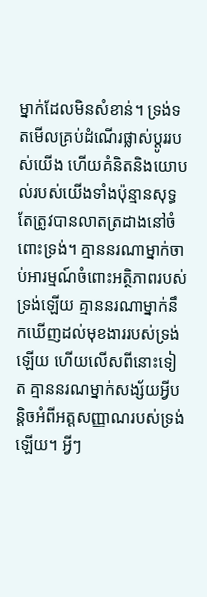ម្នាក់ដែលមិនសំខាន់។ ទ្រង់ទតមើលគ្រប់ដំណើរផ្លាស់ប្ដូររបស់យើង ហើយគំនិតនិងយោបល់របស់យើងទាំងប៉ុន្មានសុទ្ធតែត្រូវបានលាតត្រដាងនៅចំពោះទ្រង់។ គ្មាននរណាម្នាក់ចាប់អារម្មណ៍ចំពោះអត្ថិភាពរបស់ទ្រង់ឡើយ គ្មាននរណាម្នាក់នឹកឃើញដល់មុខងាររបស់ទ្រង់ឡើយ ហើយលើសពីនោះទៀត គ្មាននរណម្នាក់សង្ស័យអ្វីបន្ដិចអំពីអត្តសញ្ញាណរបស់ទ្រង់ឡើយ។ អ្វីៗ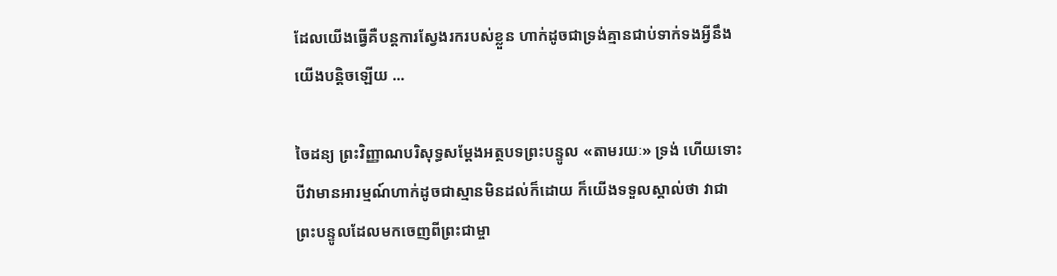ដែលយើងធ្វើគឺបន្ដការស្វែងរករបស់ខ្លួន ហាក់ដូចជាទ្រង់គ្មានជាប់ទាក់ទងអ្វីនឹងយើងបន្ដិចឡើយ ...

ចៃដន្យ ព្រះវិញ្ញាណបរិសុទ្ធសម្ដែងអត្ថបទព្រះបន្ទូល «តាមរយៈ» ទ្រង់ ហើយទោះបីវាមានអារម្មណ៍ហាក់ដូចជាស្មានមិនដល់ក៏ដោយ ក៏យើងទទួលស្គាល់ថា វាជាព្រះបន្ទូលដែលមកចេញពីព្រះជាម្ចា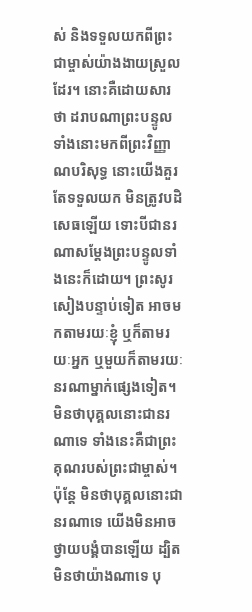ស់ និងទទួលយកពីព្រះជាម្ចាស់យ៉ាងងាយស្រួលដែរ។ នោះគឺដោយសារថា ដរាបណាព្រះបន្ទូលទាំងនោះមកពីព្រះវិញ្ញាណបរិសុទ្ធ នោះយើងគួរតែទទួលយក មិនត្រូវបដិសេធឡើយ ទោះបីជានរណាសម្ដែងព្រះបន្ទូលទាំងនេះក៏ដោយ។ ព្រះសូរសៀងបន្ទាប់ទៀត អាចមកតាមរយៈខ្ញុំ ឬក៏តាមរយៈអ្នក ឬមួយក៏តាមរយៈនរណាម្នាក់ផ្សេងទៀត។ មិនថាបុគ្គលនោះជានរណាទេ ទាំងនេះគឺជាព្រះគុណរបស់ព្រះជាម្ចាស់។ ប៉ុន្ដែ មិនថាបុគ្គលនោះជានរណាទេ យើងមិនអាចថ្វាយបង្គំបានឡើយ ដ្បិតមិនថាយ៉ាងណាទេ បុ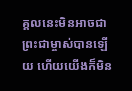គ្គលនេះមិនអាចជាព្រះជាម្ចាស់បានឡើយ ហើយយើងក៏មិន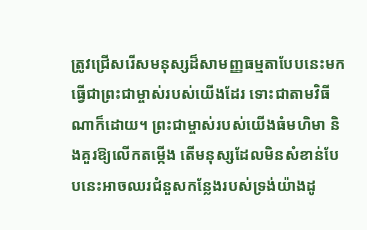ត្រូវជ្រើសរើសមនុស្សដ៏សាមញ្ញធម្មតាបែបនេះមកធ្វើជាព្រះជាម្ចាស់របស់យើងដែរ ទោះជាតាមវិធីណាក៏ដោយ។ ព្រះជាម្ចាស់របស់យើងធំមហិមា និងគួរឱ្យលើកតម្កើង តើមនុស្សដែលមិនសំខាន់បែបនេះអាចឈរជំនួសកន្លែងរបស់ទ្រង់យ៉ាងដូ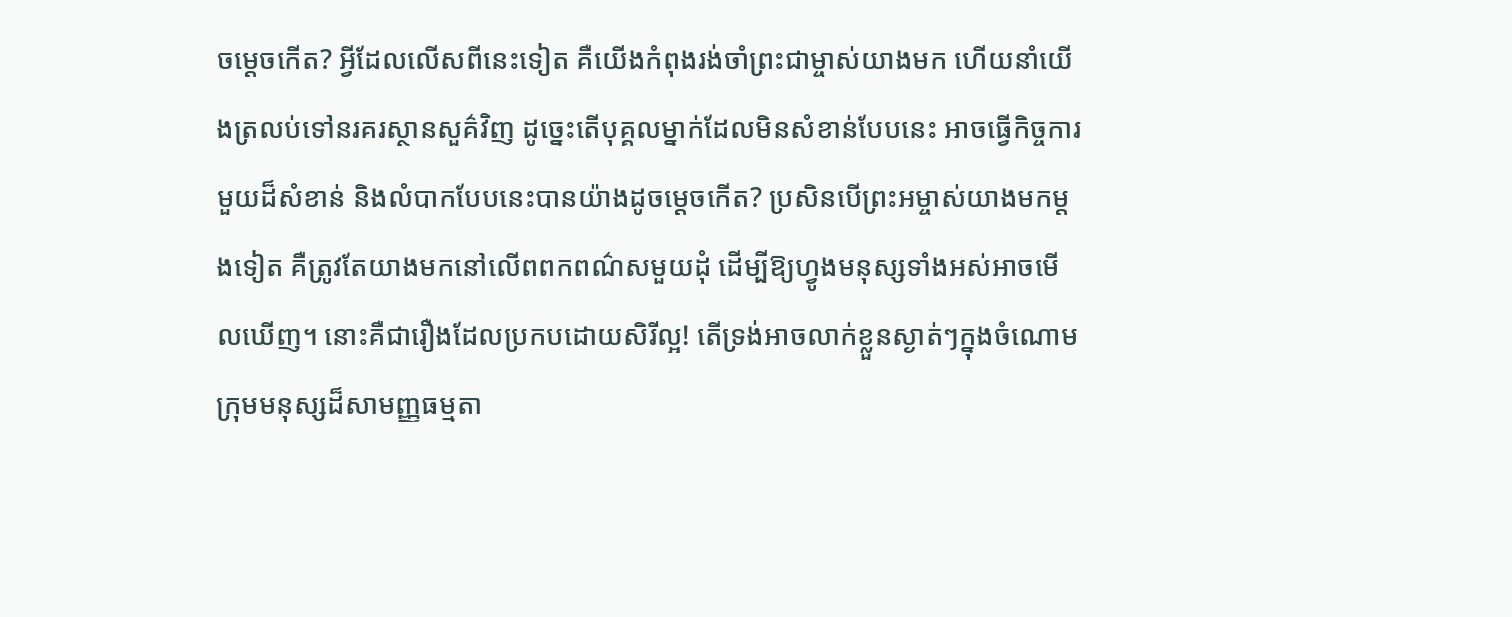ចម្ដេចកើត? អ្វីដែលលើសពីនេះទៀត គឺយើងកំពុងរង់ចាំព្រះជាម្ចាស់យាងមក ហើយនាំយើងត្រលប់ទៅនរគរស្ថានសួគ៌វិញ ដូច្នេះតើបុគ្គលម្នាក់ដែលមិនសំខាន់បែបនេះ អាចធ្វើកិច្ចការមួយដ៏សំខាន់ និងលំបាកបែបនេះបានយ៉ាងដូចម្ដេចកើត? ប្រសិនបើព្រះអម្ចាស់យាងមកម្ដងទៀត គឺត្រូវតែយាងមកនៅលើពពកពណ៌សមួយដុំ ដើម្បីឱ្យហ្វូងមនុស្សទាំងអស់អាចមើលឃើញ។ នោះគឺជារឿងដែលប្រកបដោយសិរីល្អ! តើទ្រង់អាចលាក់ខ្លួនស្ងាត់ៗក្នុងចំណោមក្រុមមនុស្សដ៏សាមញ្ញធម្មតា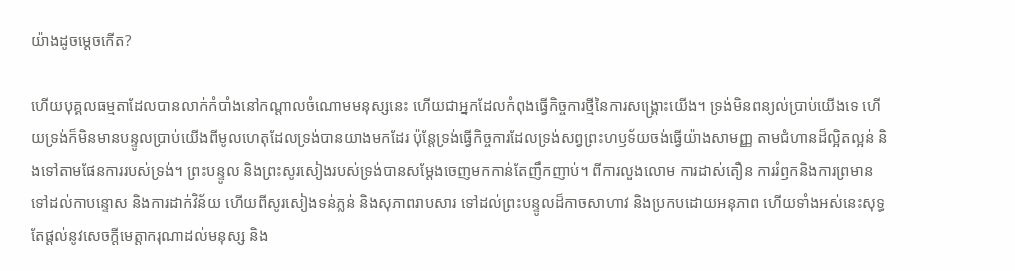យ៉ាងដូចម្ដេចកើត?

ហើយបុគ្គលធម្មតាដែលបានលាក់កំបាំងនៅកណ្ដាលចំណោមមនុស្សនេះ ហើយជាអ្នកដែលកំពុងធ្វើកិច្ចការថ្មីនៃការសង្គ្រោះយើង។ ទ្រង់មិនពន្យល់ប្រាប់យើងទេ ហើយទ្រង់ក៏មិនមានបន្ទូលប្រាប់យើងពីមូលហេតុដែលទ្រង់បានយាងមកដែរ ប៉ុន្ដែទ្រង់ធ្វើកិច្ចការដែលទ្រង់សព្វព្រះហឫទ័យចង់ធ្វើយ៉ាងសាមញ្ញ តាមជំហានដ៏ល្អិតល្អន់ និងទៅតាមផែនការរបស់ទ្រង់។ ព្រះបន្ទូល និងព្រះសូរសៀងរបស់ទ្រង់បានសម្ដែងចេញមកកាន់តែញឹកញាប់។ ពីការលួងលោម ការដាស់តឿន ការរំឭកនិងការព្រមាន ទៅដល់កាបន្ទោស និងការដាក់វិន័យ ហើយពីសូរសៀងទន់ភ្លន់ និងសុភាពរាបសារ ទៅដល់ព្រះបន្ទូលដ៏កាចសាហាវ និងប្រកបដោយអនុភាព ហើយទាំងអស់នេះសុទ្ធតែផ្ដល់នូវសេចក្ដីមេត្តាករុណាដល់មនុស្ស និង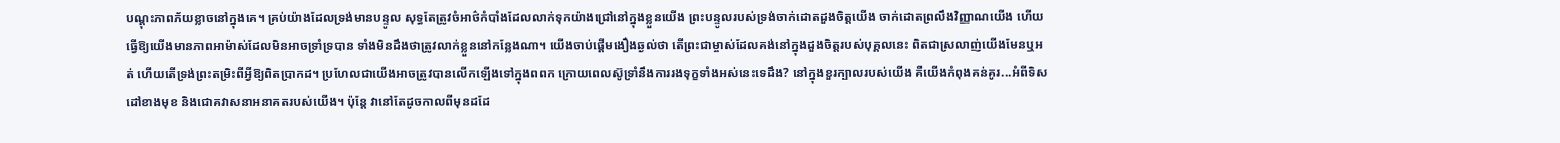បណ្ដុះភាពភ័យខ្លាចនៅក្នុងគេ។ គ្រប់យ៉ាងដែលទ្រង់មានបន្ទូល សុទ្ធតែត្រូវចំអាថ៌កំបាំងដែលលាក់ទុកយ៉ាងជ្រៅនៅក្នុងខ្លួនយើង ព្រះបន្ទូលរបស់ទ្រង់ចាក់ដោតដួងចិត្តយើង ចាក់ដោតព្រលឹងវិញ្ញាណយើង ហើយធ្វើឱ្យយើងមានភាពអាម៉ាស់ដែលមិនអាចទ្រាំទ្របាន ទាំងមិនដឹងថាត្រូវលាក់ខ្លួននៅកន្លែងណា។ យើងចាប់ផ្ដើមងឿងឆ្ងល់ថា តើព្រះជាម្ចាស់ដែលគង់នៅក្នុងដួងចិត្តរបស់បុគ្គលនេះ ពិតជាស្រលាញ់យើងមែនឬអត់ ហើយតើទ្រង់ព្រះតម្រិះពីអ្វីឱ្យពិតប្រាកដ។ ប្រហែលជាយើងអាចត្រូវបានលើកឡើងទៅក្នុងពពក ក្រោយពេលស៊ូទ្រាំនឹងការរងទុក្ខទាំងអស់នេះទេដឹង? នៅក្នុងខួរក្បាលរបស់យើង គឺយើងកំពុងគន់គូរ...អំពីទិសដៅខាងមុខ និងជោគវាសនាអនាគតរបស់យើង។ ប៉ុន្ដែ វានៅតែដូចកាលពីមុនដដែ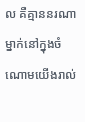ល គឺគ្មាននរណាម្នាក់នៅក្នុងចំណោមយើងរាល់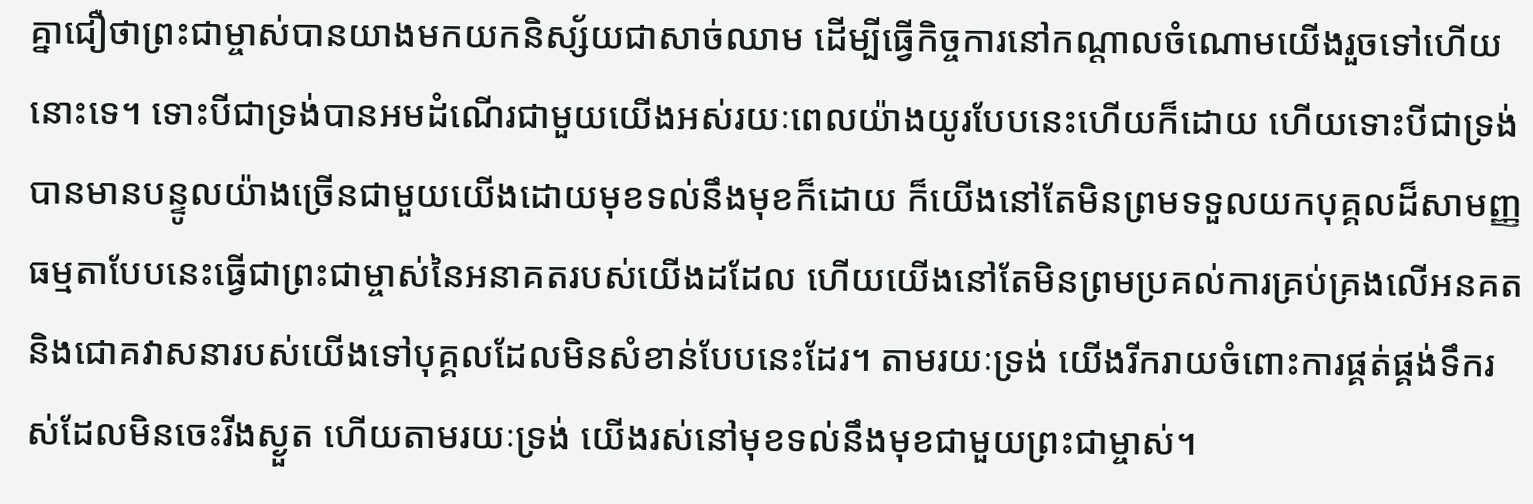គ្នាជឿថាព្រះជាម្ចាស់បានយាងមកយកនិស្ស័យជាសាច់ឈាម ដើម្បីធ្វើកិច្ចការនៅកណ្ដាលចំណោមយើងរួចទៅហើយនោះទេ។ ទោះបីជាទ្រង់បានអមដំណើរជាមួយយើងអស់រយៈពេលយ៉ាងយូរបែបនេះហើយក៏ដោយ ហើយទោះបីជាទ្រង់បានមានបន្ទូលយ៉ាងច្រើនជាមួយយើងដោយមុខទល់នឹងមុខក៏ដោយ ក៏យើងនៅតែមិនព្រមទទួលយកបុគ្គលដ៏សាមញ្ញធម្មតាបែបនេះធ្វើជាព្រះជាម្ចាស់នៃអនាគតរបស់យើងដដែល ហើយយើងនៅតែមិនព្រមប្រគល់ការគ្រប់គ្រងលើអនគត និងជោគវាសនារបស់យើងទៅបុគ្គលដែលមិនសំខាន់បែបនេះដែរ។ តាមរយៈទ្រង់ យើងរីករាយចំពោះការផ្គត់ផ្គង់ទឹករស់ដែលមិនចេះរីងស្ងួត ហើយតាមរយៈទ្រង់ យើងរស់នៅមុខទល់នឹងមុខជាមួយព្រះជាម្ចាស់។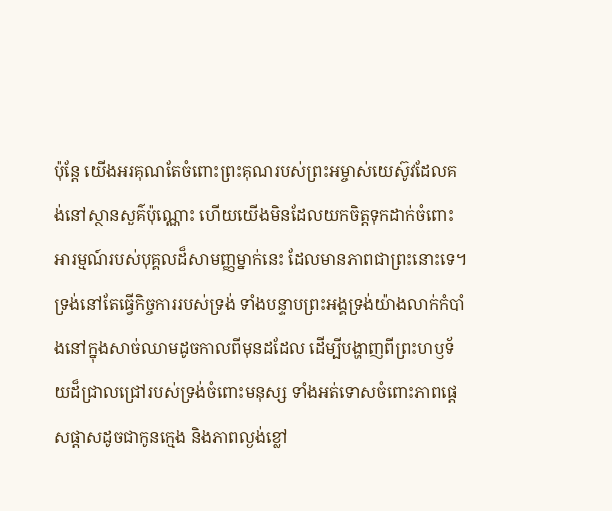ប៉ុន្ដែ យើងអរគុណតែចំពោះព្រះគុណរបស់ព្រះអម្ចាស់យេស៊ូវដែលគង់នៅស្ថានសួគ៌ប៉ុណ្ណោះ ហើយយើងមិនដែលយកចិត្តទុកដាក់ចំពោះអារម្មណ៍របស់បុគ្គលដ៏សាមញ្ញម្នាក់នេះ ដែលមានភាពជាព្រះនោះទេ។ ទ្រង់នៅតែធ្វើកិច្ចការរបស់ទ្រង់ ទាំងបន្ទាបព្រះអង្គទ្រង់យ៉ាងលាក់កំបាំងនៅក្នុងសាច់ឈាមដូចកាលពីមុនដដែល ដើម្បីបង្ហាញពីព្រះហឫទ័យដ៏ជ្រាលជ្រៅរបស់ទ្រង់ចំពោះមនុស្ស ទាំងអត់ទោសចំពោះភាពផ្ដេសផ្ដាសដូចជាកូនក្មេង និងភាពល្ងង់ខ្លៅ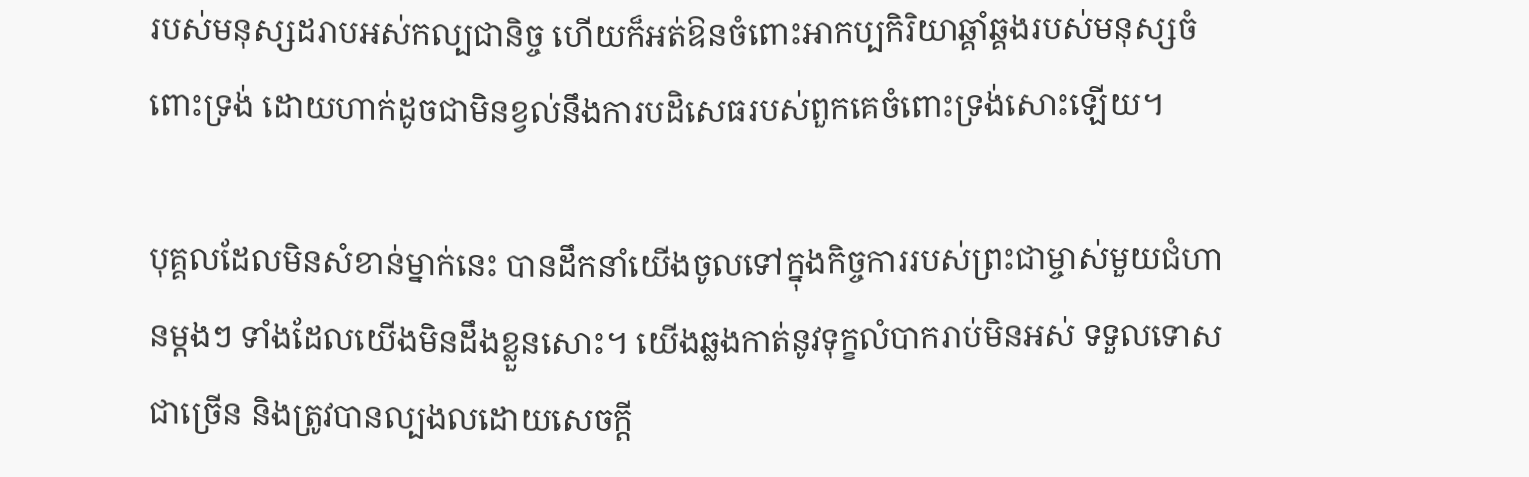របស់មនុស្សដរាបអស់កល្បជានិច្ច ហើយក៏អត់ឱនចំពោះអាកប្បកិរិយាឆ្គាំឆ្គងរបស់មនុស្សចំពោះទ្រង់ ដោយហាក់ដូចជាមិនខ្វល់នឹងការបដិសេធរបស់ពួកគេចំពោះទ្រង់សោះឡើយ។

បុគ្គលដែលមិនសំខាន់ម្នាក់នេះ បានដឹកនាំយើងចូលទៅក្នុងកិច្ចការរបស់ព្រះជាម្ចាស់មួយជំហានម្ដងៗ ទាំងដែលយើងមិនដឹងខ្លួនសោះ។ យើងឆ្លងកាត់នូវទុក្ខលំបាករាប់មិនអស់ ទទួលទោសជាច្រើន និងត្រូវបានល្បងលដោយសេចក្ដី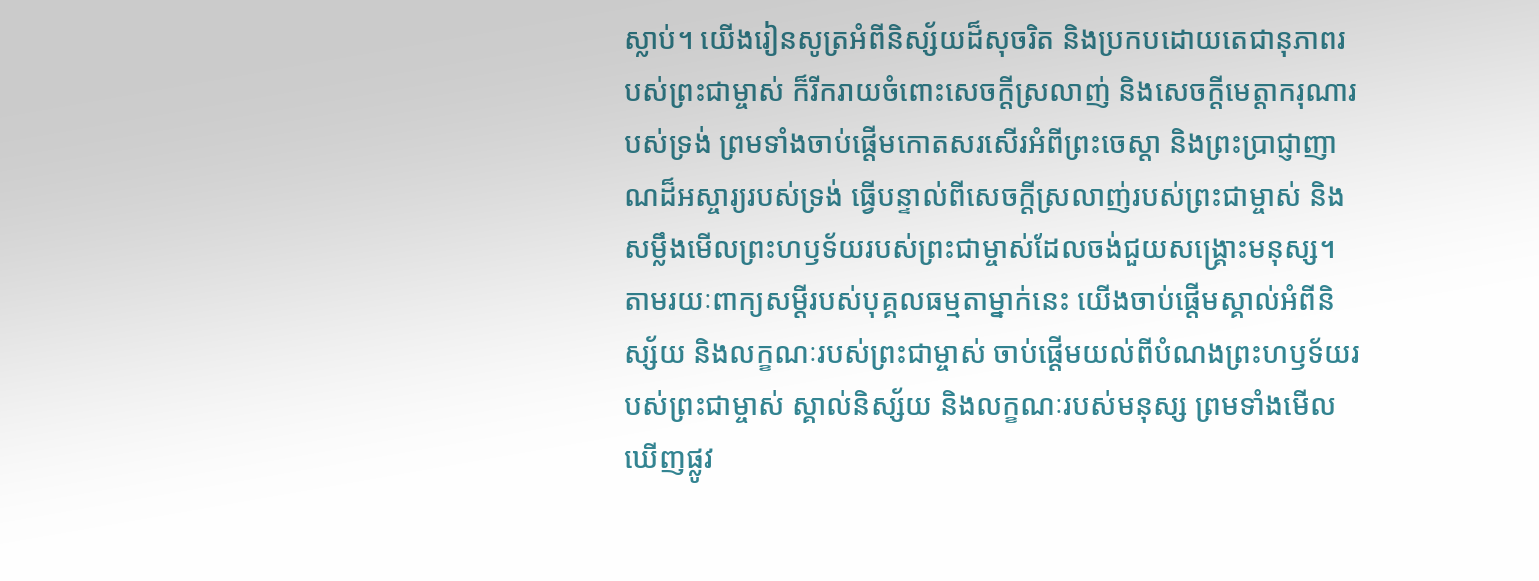ស្លាប់។ យើងរៀនសូត្រអំពីនិស្ស័យដ៏សុចរិត និងប្រកបដោយតេជានុភាពរបស់ព្រះជាម្ចាស់ ក៏រីករាយចំពោះសេចក្ដីស្រលាញ់ និងសេចក្ដីមេត្តាករុណារបស់ទ្រង់ ព្រមទាំងចាប់ផ្ដើមកោតសរសើរអំពីព្រះចេស្ដា និងព្រះប្រាជ្ញាញាណដ៏អស្ចារ្យរបស់ទ្រង់ ធ្វើបន្ទាល់ពីសេចក្ដីស្រលាញ់របស់ព្រះជាម្ចាស់ និងសម្លឹងមើលព្រះហឫទ័យរបស់ព្រះជាម្ចាស់ដែលចង់ជួយសង្គ្រោះមនុស្ស។ តាមរយៈពាក្យសម្ដីរបស់បុគ្គលធម្មតាម្នាក់នេះ យើងចាប់ផ្ដើមស្គាល់អំពីនិស្ស័យ និងលក្ខណៈរបស់ព្រះជាម្ចាស់ ចាប់ផ្ដើមយល់ពីបំណងព្រះហឫទ័យរបស់ព្រះជាម្ចាស់ ស្គាល់និស្ស័យ និងលក្ខណៈរបស់មនុស្ស ព្រមទាំងមើលឃើញផ្លូវ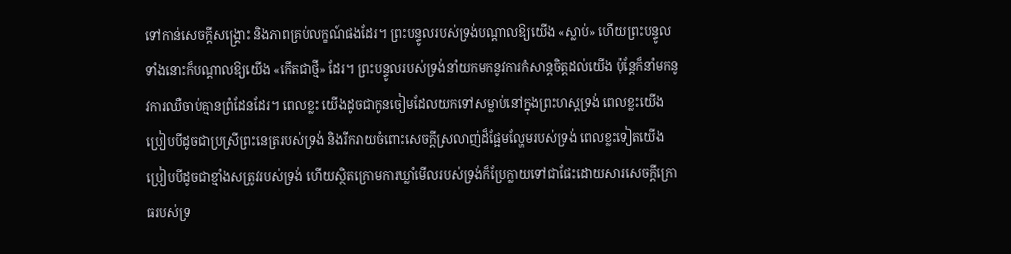ទៅកាន់សេចក្ដីសង្គ្រោះ និងភាពគ្រប់លក្ខណ៍ផងដែរ។ ព្រះបន្ទូលរបស់ទ្រង់បណ្ដាលឱ្យយើង «ស្លាប់» ហើយព្រះបន្ទូលទាំងនោះក៏បណ្ដាលឱ្យយើង «កើតជាថ្មី» ដែរ។ ព្រះបន្ទូលរបស់ទ្រង់នាំយកមកនូវការកំសាន្ដចិត្តដល់យើង ប៉ុន្ដែក៏នាំមកនូវការឈឺចាប់គ្មានព្រំដែនដែរ។ ពេលខ្លះ យើងដូចជាកូនចៀមដែលយកទៅសម្លាប់នៅក្នុងព្រះហស្ដទ្រង់ ពេលខ្លះយើងប្រៀបបីដូចជាប្រសី្រព្រះនេត្ររបស់ទ្រង់ និងរីករាយចំពោះសេចក្ដីស្រលាញ់ដ៏ផ្អែមល្ហែមរបស់ទ្រង់ ពេលខ្លះទៀតយើងប្រៀបបីដូចជាខ្មាំងសត្រូវរបស់ទ្រង់ ហើយស្ថិតក្រោមការឃ្លាំមើលរបស់ទ្រង់ក៏ប្រែក្លាយទៅជាផែះដោយសារសេចក្ដីក្រោធរបស់ទ្រ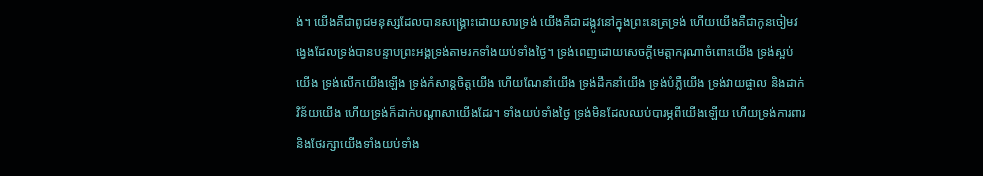ង់។ យើងគឺជាពូជមនុស្សដែលបានសង្គ្រោះដោយសារទ្រង់ យើងគឺជាដង្កូវនៅក្នុងព្រះនេត្រទ្រង់ ហើយយើងគឺជាកូនចៀមវង្វេងដែលទ្រង់បានបន្ទាបព្រះអង្គទ្រង់តាមរកទាំងយប់ទាំងថ្ងៃ។ ទ្រង់ពេញដោយសេចក្ដីមេត្តាករុណាចំពោះយើង ទ្រង់ស្អប់យើង ទ្រង់លើកយើងឡើង ទ្រង់កំសាន្ដចិត្តយើង ហើយណែនាំយើង ទ្រង់ដឹកនាំយើង ទ្រង់បំភ្លឺយើង ទ្រង់វាយផ្ចាល និងដាក់វិន័យយើង ហើយទ្រង់ក៏ដាក់បណ្ដាសាយើងដែរ។ ទាំងយប់ទាំងថ្ងៃ ទ្រង់មិនដែលឈប់បារម្ភពីយើងឡើយ ហើយទ្រង់ការពារ និងថែរក្សាយើងទាំងយប់ទាំង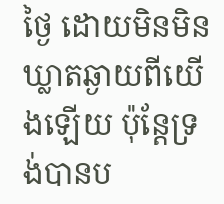ថ្ងៃ ដោយមិនមិនឃ្លាតឆ្ងាយពីយើងឡើយ ប៉ុន្ដែទ្រង់បានប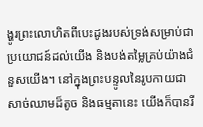ង្ហូរព្រះលោហិតពីបេះដូងរបស់ទ្រង់សម្រាប់ជាប្រយោជន៍ដល់យើង និងបង់តម្លៃគ្រប់យ៉ាងជំនួសយើង។ នៅក្នុងព្រះបន្ទូលនៃរូបកាយជាសាច់ឈាមដ៏តូច និងធម្មតានេះ យើងក៏បានរី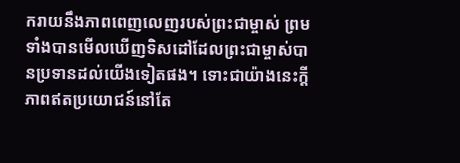ករាយនឹងភាពពេញលេញរបស់ព្រះជាម្ចាស់ ព្រមទាំងបានមើលឃើញទិសដៅដែលព្រះជាម្ចាស់បានប្រទានដល់យើងទៀតផង។ ទោះជាយ៉ាងនេះក្ដី ភាពឥតប្រយោជន៍នៅតែ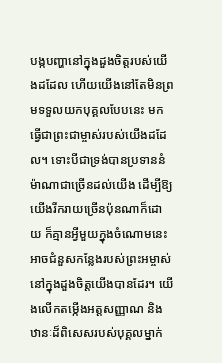បង្កបញ្ហានៅក្នុងដួងចិត្តរបស់យើងដដែល ហើយយើងនៅតែមិនព្រមទទួលយកបុគ្គលបែបនេះ មកធ្វើជាព្រះជាម្ចាស់របស់យើងដដែល។ ទោះបីជាទ្រង់បានប្រទាននំម៉ាណាជាច្រើនដល់យើង ដើម្បីឱ្យយើងរីករាយច្រើនប៉ុនណាក៏ដោយ ក៏គ្មានអ្វីមួយក្នុងចំណោមនេះអាចជំនួសកន្លែងរបស់ព្រះអម្ចាស់នៅក្នុងដួងចិត្តយើងបានដែរ។ យើងលើកតម្កើងអត្តសញ្ញាណ និងឋានៈដ៏ពិសេសរបស់បុគ្គលម្នាក់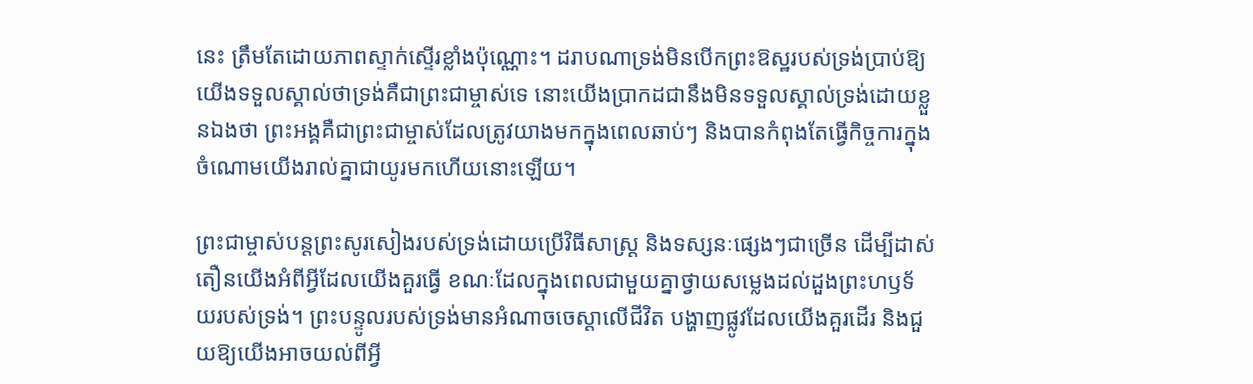នេះ ត្រឹមតែដោយភាពស្ទាក់ស្ទើរខ្លាំងប៉ុណ្ណោះ។ ដរាបណាទ្រង់មិនបើកព្រះឱស្ឋរបស់ទ្រង់ប្រាប់ឱ្យយើងទទួលស្គាល់ថាទ្រង់គឺជាព្រះជាម្ចាស់ទេ នោះយើងប្រាកដជានឹងមិនទទួលស្គាល់ទ្រង់ដោយខ្លួនឯងថា ព្រះអង្គគឺជាព្រះជាម្ចាស់ដែលត្រូវយាងមកក្នុងពេលឆាប់ៗ និងបានកំពុងតែធ្វើកិច្ចការក្នុងចំណោមយើងរាល់គ្នាជាយូរមកហើយនោះឡើយ។

ព្រះជាម្ចាស់បន្ដព្រះសូរសៀងរបស់ទ្រង់ដោយប្រើវិធីសាស្ដ្រ និងទស្សនៈផ្សេងៗជាច្រើន ដើម្បីដាស់តឿនយើងអំពីអ្វីដែលយើងគួរធ្វើ ខណៈដែលក្នុងពេលជាមួយគ្នាថ្វាយសម្លេងដល់ដួងព្រះហឫទ័យរបស់ទ្រង់។ ព្រះបន្ទូលរបស់ទ្រង់មានអំណាចចេស្ដាលើជីវិត បង្ហាញផ្លូវដែលយើងគួរដើរ និងជួយឱ្យយើងអាចយល់ពីអ្វី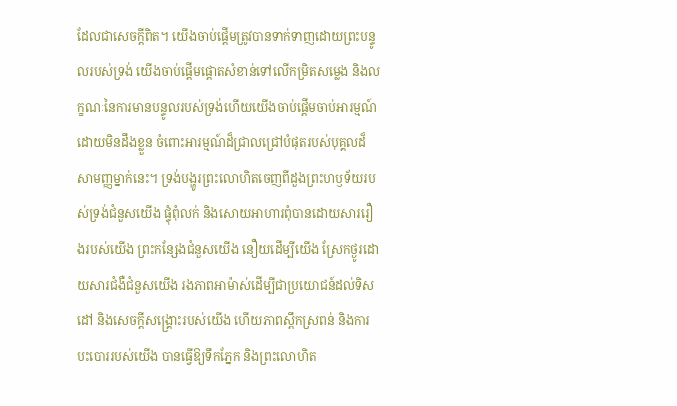ដែលជាសេចក្ដីពិត។ យើងចាប់ផ្ដើមត្រូវបានទាក់ទាញដោយព្រះបន្ទូលរបស់ទ្រង់ យើងចាប់ផ្ដើមផ្ដោតសំខាន់ទៅលើកម្រិតសម្លេង និងលក្ខណៈនៃការមានបន្ទូលរបស់ទ្រង់ហើយយើងចាប់ផ្ដើមចាប់អារម្មណ៍ដោយមិនដឹងខ្លួន ចំពោះអារម្មណ៍ដ៏ជ្រាលជ្រៅបំផុតរបស់បុគ្គលដ៏សាមញ្ញម្នាក់នេះ។ ទ្រង់បង្ហូរព្រះលោហិតចេញពីដួងព្រះហឫទ័យរបស់ទ្រង់ជំនួសយើង ផ្ទុំពុំលក់ និងសោយអាហារពុំបានដោយសាររឿងរបស់យើង ព្រះកន្សែងជំនួសយើង នឿយដើម្បីយើង ស្រែកថ្ងូរដោយសារជំងឺជំនួសយើង រងភាពអាម៉ាស់ដើម្បីជាប្រយោជន៍ដល់ទិសដៅ និងសេចក្ដីសង្គ្រោះរបស់យើង ហើយភាពស្ពឹកស្រពន់ និងការបះបោររបស់យើង បានធ្វើឱ្យទឹកភ្នែក និងព្រះលោហិត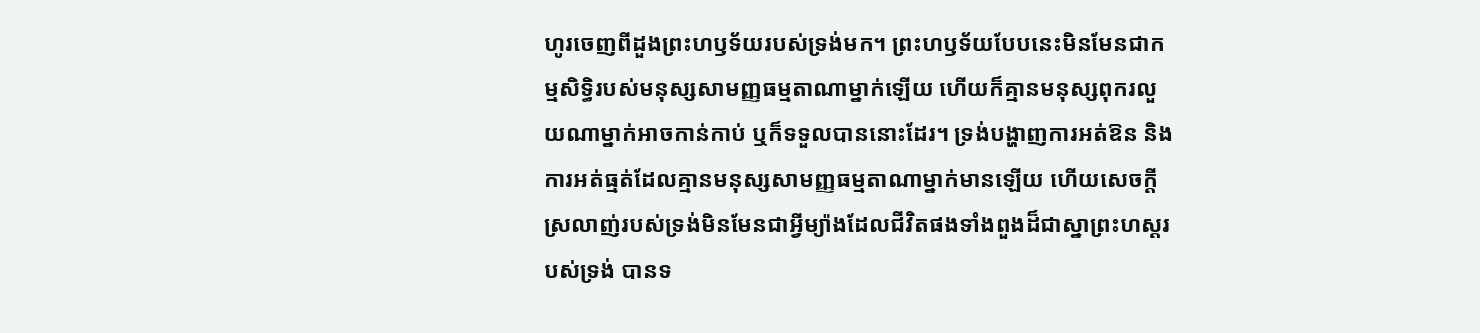ហូរចេញពីដួងព្រះហឫទ័យរបស់ទ្រង់មក។ ព្រះហឫទ័យបែបនេះមិនមែនជាកម្មសិទ្ធិរបស់មនុស្សសាមញ្ញធម្មតាណាម្នាក់ឡើយ ហើយក៏គ្មានមនុស្សពុករលួយណាម្នាក់អាចកាន់កាប់ ឬក៏ទទួលបាននោះដែរ។ ទ្រង់បង្ហាញការអត់ឱន និងការអត់ធ្មត់ដែលគ្មានមនុស្សសាមញ្ញធម្មតាណាម្នាក់មានឡើយ ហើយសេចក្ដីស្រលាញ់របស់ទ្រង់មិនមែនជាអ្វីម្យ៉ាងដែលជីវិតផងទាំងពួងដ៏ជាស្នាព្រះហស្ដរបស់ទ្រង់ បានទ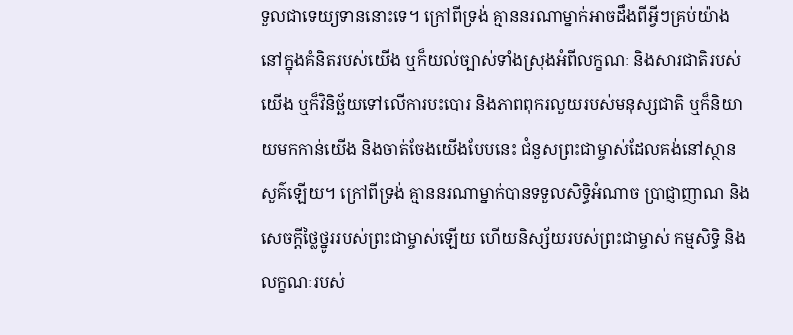ទួលជាទេយ្យទាននោះទេ។ ក្រៅពីទ្រង់ គ្មាននរណាម្នាក់អាចដឹងពីអ្វីៗគ្រប់យ៉ាងនៅក្នុងគំនិតរបស់យើង ឬក៏យល់ច្បាស់ទាំងស្រុងអំពីលក្ខណៈ និងសារជាតិរបស់យើង ឬក៏វិនិច្ឆ័យទៅលើការបះបោរ និងភាពពុករលួយរបស់មនុស្សជាតិ ឬក៏និយាយមកកាន់យើង និងចាត់ចែងយើងបែបនេះ ជំនួសព្រះជាម្ចាស់ដែលគង់នៅស្ថានសួគ៌ឡើយ។ ក្រៅពីទ្រង់ គ្មាននរណាម្នាក់បានទទួលសិទ្ធិអំណាច ប្រាជ្ញាញាណ និងសេចក្ដីថ្លៃថ្នូររបស់ព្រះជាម្ចាស់ឡើយ ហើយនិស្ស័យរបស់ព្រះជាម្ចាស់ កម្មសិទ្ធិ និងលក្ខណៈរបស់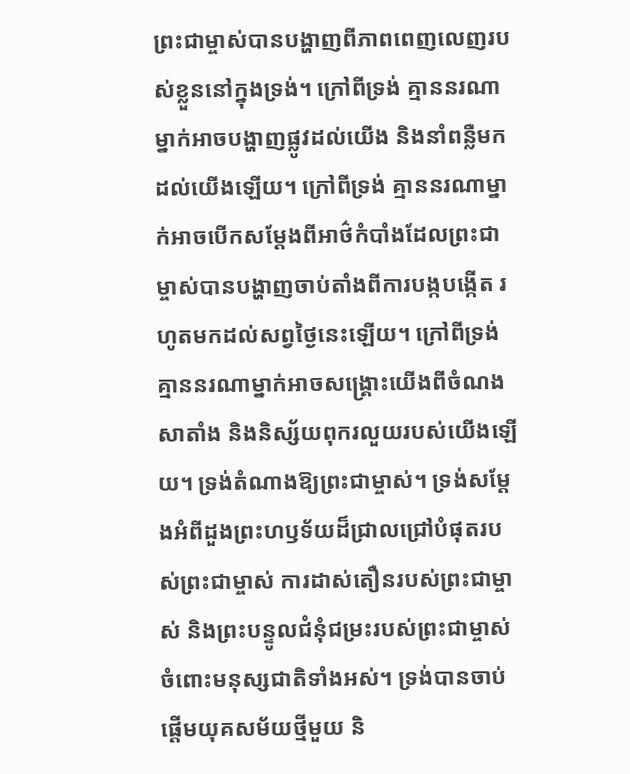ព្រះជាម្ចាស់បានបង្ហាញពីភាពពេញលេញរបស់ខ្លួននៅក្នុងទ្រង់។ ក្រៅពីទ្រង់ គ្មាននរណាម្នាក់អាចបង្ហាញផ្លូវដល់យើង និងនាំពន្លឺមកដល់យើងឡើយ។ ក្រៅពីទ្រង់ គ្មាននរណាម្នាក់អាចបើកសម្ដែងពីអាថ៌កំបាំងដែលព្រះជាម្ចាស់បានបង្ហាញចាប់តាំងពីការបង្កបង្កើត រហូតមកដល់សព្វថ្ងៃនេះឡើយ។ ក្រៅពីទ្រង់ គ្មាននរណាម្នាក់អាចសង្គ្រោះយើងពីចំណងសាតាំង និងនិស្ស័យពុករលួយរបស់យើងឡើយ។ ទ្រង់តំណាងឱ្យព្រះជាម្ចាស់។ ទ្រង់សម្ដែងអំពីដួងព្រះហឫទ័យដ៏ជ្រាលជ្រៅបំផុតរបស់ព្រះជាម្ចាស់ ការដាស់តឿនរបស់ព្រះជាម្ចាស់ និងព្រះបន្ទូលជំនុំជម្រះរបស់ព្រះជាម្ចាស់ចំពោះមនុស្សជាតិទាំងអស់។ ទ្រង់បានចាប់ផ្ដើមយុគសម័យថ្មីមួយ និ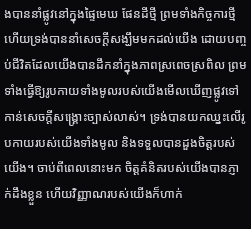ងបាននាំផ្លូវនៅក្នុងផ្ទៃមេឃ ផែនដីថ្មី ព្រមទាំងកិច្ចការថ្មី ហើយទ្រង់បាននាំសេចក្ដីសង្ឃឹមមកដល់យើង ដោយបញ្ចប់ជីវិតដែលយើងបានដឹកនាំក្នុងភាពស្រពេចស្រពិល ព្រមទាំងធ្វើឱ្យរូបកាយទាំងមូលរបស់យើងមើលឃើញផ្លូវទៅកាន់សេចក្ដីសង្គ្រោះច្បាស់លាស់។ ទ្រង់បានយកឈ្នះលើរូបកាយរបស់យើងទាំងមូល និងទទួលបានដួងចិត្តរបស់យើង។ ចាប់ពីពេលនោះមក ចិត្តគំនិតរបស់យើងបានភ្ញាក់ដឹងខ្លួន ហើយវិញ្ញាណរបស់យើងក៏ហាក់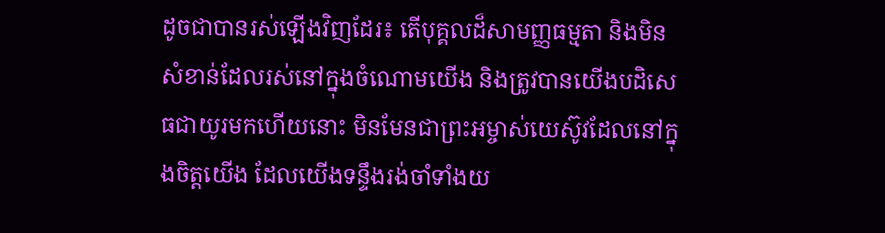ដូចជាបានរស់ឡើងវិញដែរ៖ តើបុគ្គលដ៏សាមញ្ញធម្មតា និងមិនសំខាន់ដែលរស់នៅក្នុងចំណោមយើង និងត្រូវបានយើងបដិសេធជាយូរមកហើយនោះ មិនមែនជាព្រះអម្ចាស់យេស៊ូវដែលនៅក្នុងចិត្តយើង ដែលយើងទន្ទឹងរង់ចាំទាំងយ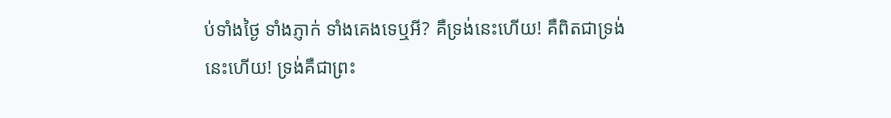ប់ទាំងថ្ងៃ ទាំងភ្ញាក់ ទាំងគេងទេឬអី? គឺទ្រង់នេះហើយ! គឺពិតជាទ្រង់នេះហើយ! ទ្រង់គឺជាព្រះ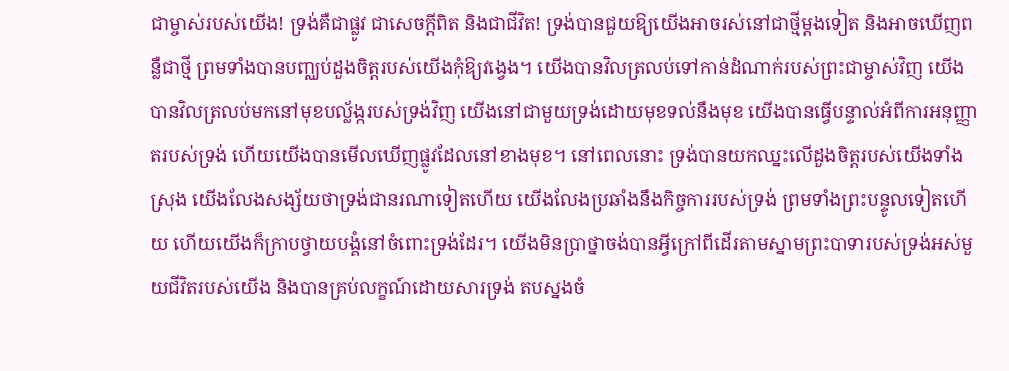ជាម្ចាស់របស់យើង! ទ្រង់គឺជាផ្លូវ ជាសេចក្ដីពិត និងជាជីវិត! ទ្រង់បានជួយឱ្យយើងអាចរស់នៅជាថ្មីម្ដងទៀត និងអាចឃើញពន្លឺជាថ្មី ព្រមទាំងបានបញ្ឈប់ដួងចិត្តរបស់យើងកុំឱ្យវង្វេង។ យើងបានវិលត្រលប់ទៅកាន់ដំណាក់របស់ព្រះជាម្ចាស់វិញ យើងបានវិលត្រលប់មកនៅមុខបល្ល័ង្ករបស់ទ្រង់វិញ យើងនៅជាមួយទ្រង់ដោយមុខទល់នឹងមុខ យើងបានធ្វើបន្ទាល់អំពីការអនុញ្ញាតរបស់ទ្រង់ ហើយយើងបានមើលឃើញផ្លូវដែលនៅខាងមុខ។ នៅពេលនោះ ទ្រង់បានយកឈ្នះលើដួងចិត្តរបស់យើងទាំងស្រុង យើងលែងសង្ស័យថាទ្រង់ជានរណាទៀតហើយ យើងលែងប្រឆាំងនឹងកិច្ចការរបស់ទ្រង់ ព្រមទាំងព្រះបន្ទូលទៀតហើយ ហើយយើងក៏ក្រាបថ្វាយបង្គំនៅចំពោះទ្រង់ដែរ។ យើងមិនប្រាថ្នាចង់បានអ្វីក្រៅពីដើរតាមស្នាមព្រះបាទារបស់ទ្រង់អស់មួយជីវិតរបស់យើង និងបានគ្រប់លក្ខណ៍ដោយសារទ្រង់ តបស្នងចំ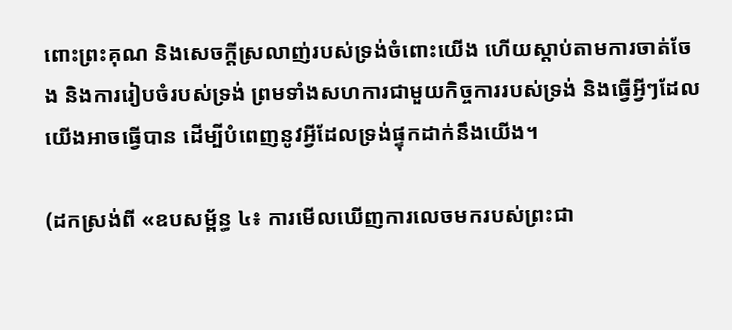ពោះព្រះគុណ និងសេចក្ដីស្រលាញ់របស់ទ្រង់ចំពោះយើង ហើយស្ដាប់តាមការចាត់ចែង និងការរៀបចំរបស់ទ្រង់ ព្រមទាំងសហការជាមួយកិច្ចការរបស់ទ្រង់ និងធ្វើអ្វីៗដែលយើងអាចធ្វើបាន ដើម្បីបំពេញនូវអ្វីដែលទ្រង់ផ្ទុកដាក់នឹងយើង។

(ដកស្រង់ពី «ឧបសម្ព័ន្ធ ៤៖ ការមើលឃើញការលេចមករបស់ព្រះជា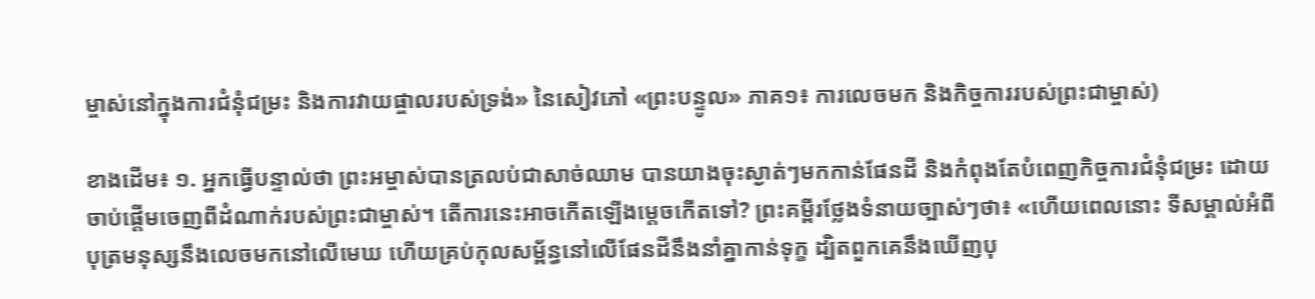ម្ចាស់នៅក្នុងការជំនុំជម្រះ និងការវាយផ្ចាលរបស់ទ្រង់» នៃសៀវភៅ «ព្រះបន្ទូល» ភាគ១៖ ការលេចមក និងកិច្ចការរបស់ព្រះជាម្ចាស់)

ខាងដើម៖ ១. អ្នកធ្វើបន្ទាល់ថា ព្រះអម្ចាស់បានត្រលប់ជាសាច់ឈាម បានយាងចុះស្ងាត់ៗមកកាន់ផែនដី និងកំពុងតែបំពេញកិច្ចការជំនុំជម្រះ ដោយចាប់ផ្ដើមចេញពីដំណាក់របស់ព្រះជាម្ចាស់។ តើការនេះអាចកើតឡើងម្ដេចកើតទៅ? ព្រះគម្ពីរថ្លែងទំនាយច្បាស់ៗថា៖ «ហើយពេលនោះ ទីសម្គាល់អំពីបុត្រមនុស្សនឹងលេចមកនៅលើមេឃ ហើយគ្រប់កុលសម្ព័ន្ធនៅលើផែនដីនឹងនាំគ្នាកាន់ទុក្ខ ដ្បិតពួកគេនឹងឃើញបុ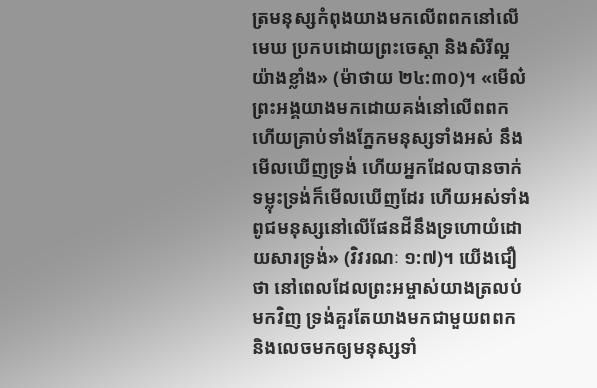ត្រមនុស្សកំពុងយាងមកលើពពកនៅលើមេឃ ប្រកបដោយព្រះចេស្ដា និងសិរីល្អយ៉ាងខ្លាំង» (ម៉ាថាយ ២៤:៣០)។ «មើល៎ ព្រះអង្គយាងមកដោយគង់នៅលើពពក ហើយគ្រាប់ទាំងភ្នែកមនុស្សទាំងអស់ នឹងមើលឃើញទ្រង់ ហើយអ្នកដែលបានចាក់ទម្លុះទ្រង់ក៏មើលឃើញដែរ ហើយអស់ទាំងពូជមនុស្សនៅលើផែនដីនឹងទ្រហោយំដោយសារទ្រង់» (វិវរណៈ ១:៧)។ យើងជឿថា នៅពេលដែលព្រះអម្ចាស់យាងត្រលប់មកវិញ ទ្រង់គួរតែយាងមកជាមួយពពក និងលេចមកឲ្យមនុស្សទាំ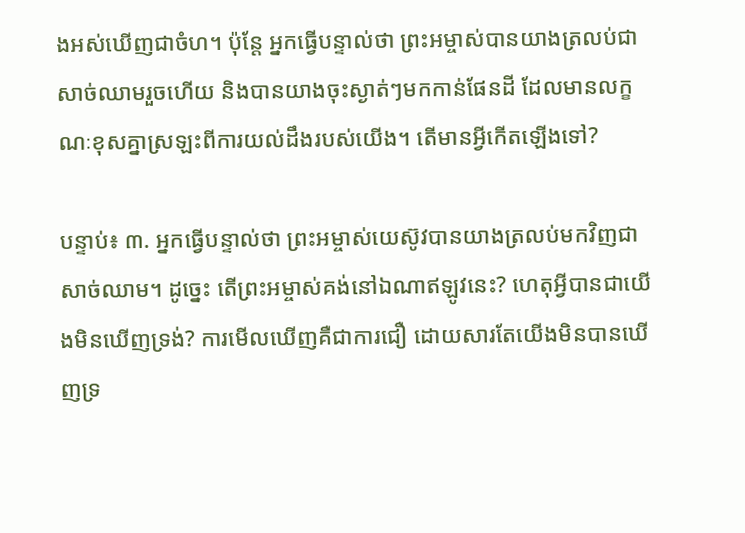ងអស់ឃើញជាចំហ។ ប៉ុន្តែ អ្នកធ្វើបន្ទាល់ថា ព្រះអម្ចាស់បានយាងត្រលប់ជាសាច់ឈាមរួចហើយ និងបានយាងចុះស្ងាត់ៗមកកាន់ផែនដី ដែលមានលក្ខណៈខុសគ្នាស្រឡះពីការយល់ដឹងរបស់យើង។ តើមានអ្វីកើតឡើងទៅ?

បន្ទាប់៖ ៣. អ្នកធ្វើបន្ទាល់ថា ព្រះអម្ចាស់យេស៊ូវបានយាងត្រលប់មកវិញជាសាច់ឈាម។ ដូច្នេះ តើព្រះអម្ចាស់គង់នៅឯណាឥឡូវនេះ? ហេតុអ្វីបានជាយើងមិនឃើញទ្រង់? ការមើលឃើញគឺជាការជឿ ដោយសារតែយើងមិនបានឃើញទ្រ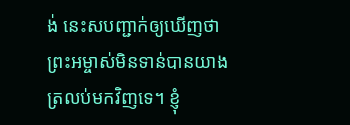ង់ នេះសបញ្ជាក់ឲ្យឃើញថា ព្រះអម្ចាស់មិនទាន់បានយាងត្រលប់មកវិញទេ។ ខ្ញុំ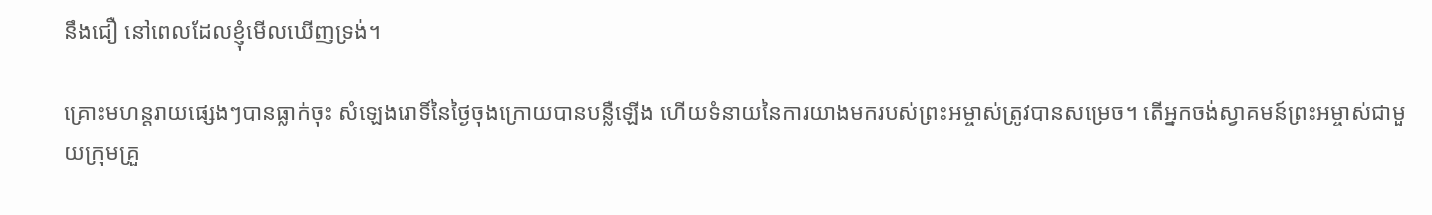នឹងជឿ នៅពេលដែលខ្ញុំមើលឃើញទ្រង់។

គ្រោះមហន្តរាយផ្សេងៗបានធ្លាក់ចុះ សំឡេងរោទិ៍នៃថ្ងៃចុងក្រោយបានបន្លឺឡើង ហើយទំនាយនៃការយាងមករបស់ព្រះអម្ចាស់ត្រូវបានសម្រេច។ តើអ្នកចង់ស្វាគមន៍ព្រះអម្ចាស់ជាមួយក្រុមគ្រួ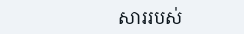សាររបស់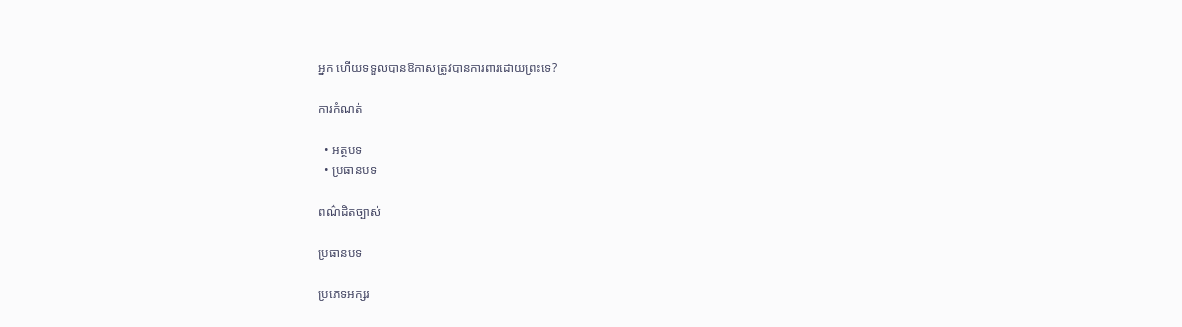អ្នក ហើយទទួលបានឱកាសត្រូវបានការពារដោយព្រះទេ?

ការកំណត់

  • អត្ថបទ
  • ប្រធានបទ

ពណ៌ដិតច្បាស់

ប្រធានបទ

ប្រភេទអក្សរ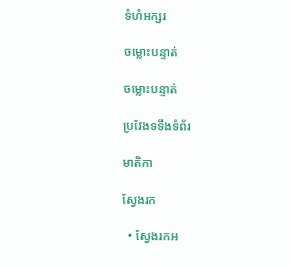ទំហំអក្សរ

ចម្លោះបន្ទាត់

ចម្លោះបន្ទាត់

ប្រវែងទទឹងទំព័រ

មាតិកា

ស្វែងរក

  • ស្វែងរកអ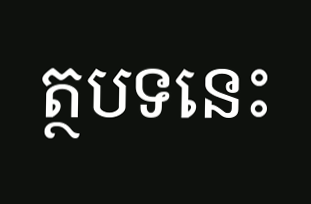ត្ថបទនេះ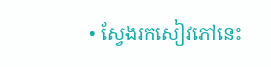• ស្វែងរកសៀវភៅនេះ